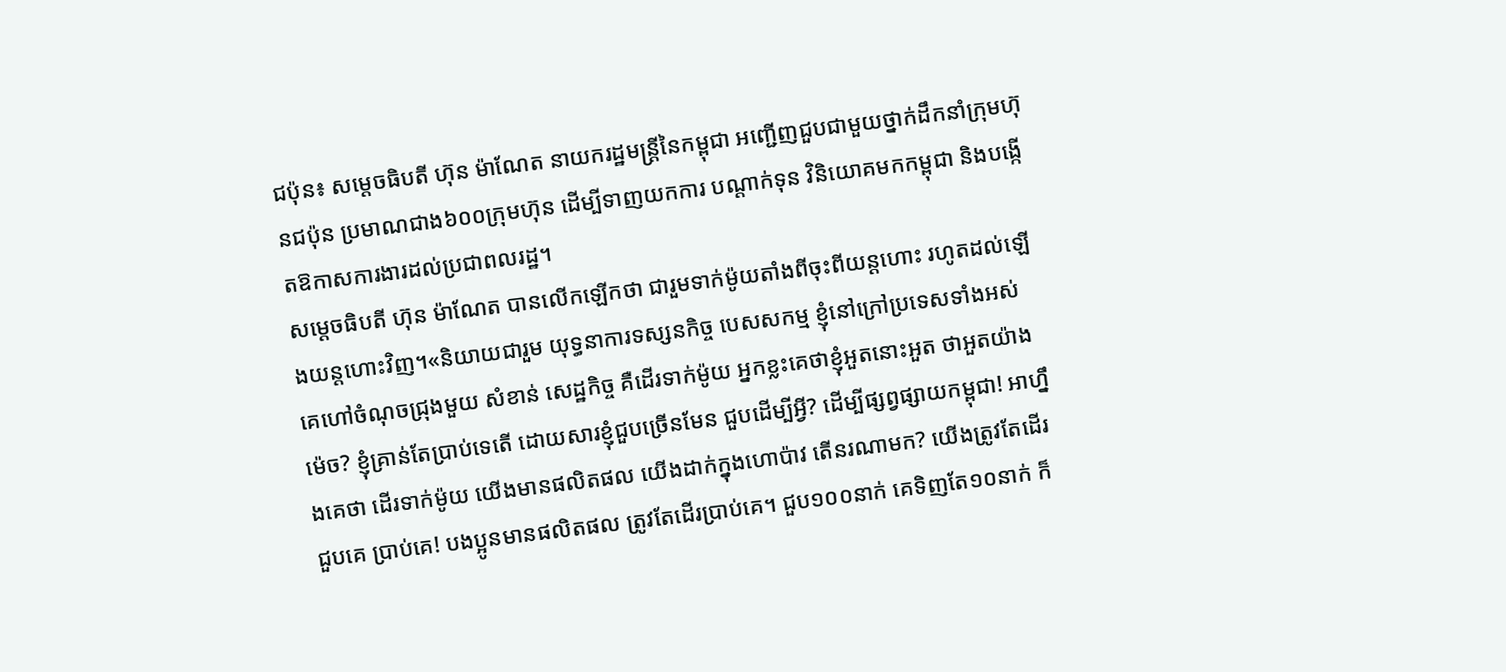ជប៉ុន៖ សម្តេចធិបតី ហ៊ុន ម៉ាណែត នាយករដ្ឋមន្ដ្រីនៃកម្ពុជា អញ្ជើញជួបជាមួយថ្នាក់ដឹកនាំក្រុមហ៊ុនជប៉ុន ប្រមាណជាង៦០០ក្រុមហ៊ុន ដើម្បីទាញយកការ បណ្តាក់ទុន វិនិយោគមកកម្ពុជា និងបង្កើតឱកាសការងារដល់ប្រជាពលរដ្ឋ។
សម្តេចធិបតី ហ៊ុន ម៉ាណែត បានលើកឡើកថា ជារួមទាក់ម៉ូយតាំងពីចុះពីយន្តហោះ រហូតដល់ឡើងយន្តហោះវិញ។«និយាយជារួម យុទ្ធនាការទស្សនកិច្ច បេសសកម្ម ខ្ញុំនៅក្រៅប្រទេសទាំងអស់ គេហៅចំណុចជ្រុងមួយ សំខាន់ សេដ្ឋកិច្ច គឺដើរទាក់ម៉ូយ អ្នកខ្លះគេថាខ្ញុំអួតនោះអួត ថាអួតយ៉ាងម៉េច? ខ្ញុំគ្រាន់តែប្រាប់ទេតើ ដោយសារខ្ញុំជួបច្រើនមែន ជួបដើម្បីអ្វី? ដើម្បីផ្សព្វផ្សាយកម្ពុជា! អាហ្នឹងគេថា ដើរទាក់ម៉ូយ យើងមានផលិតផល យើងដាក់ក្នុងហោប៉ាវ តើនរណាមក? យើងត្រូវតែដើរជួបគេ ប្រាប់គេ! បងប្អូនមានផលិតផល ត្រូវតែដើរប្រាប់គេ។ ជួប១០០នាក់ គេទិញតែ១០នាក់ ក៏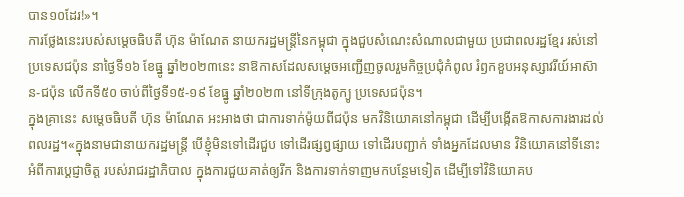បាន១០ដែរ!»។
ការថ្លែងនេះរបស់សម្តេចធិបតី ហ៊ុន ម៉ាណែត នាយករដ្ឋមន្ដ្រីនៃកម្ពុជា ក្នុងជួបសំណេះសំណាលជាមួយ ប្រជាពលរដ្ឋខ្មែរ រស់នៅប្រទេសជប៉ុន នាថ្ងៃទី១៦ ខែធ្នូ ឆ្នាំ២០២៣នេះ នាឱកាសដែលសម្ដេចអញ្ជើញចូលរួមកិច្ចប្រជុំកំពូល រំឭកខួបអនុស្សាវរីយ៍អាស៊ាន-ជប៉ុន លើកទី៥០ ចាប់ពីថ្ងៃទី១៥-១៩ ខែធ្នូ ឆ្នាំ២០២៣ នៅទីក្រុងតូក្យូ ប្រទេសជប៉ុន។
ក្នុងគ្រានេះ សម្តេចធិបតី ហ៊ុន ម៉ាណែត អះអាងថា ជាការទាក់ម៉ូយពីជប៉ុន មកវិនិយោគនៅកម្ពុជា ដើម្បីបង្កើតឱកាសការងារដល់ពលរដ្ឋ។«ក្នុងនាមជានាយករដ្ឋមន្ត្រី បើខ្ញុំមិនទៅដើរជួប ទៅដើរផ្សព្វផ្សាយ ទៅដើរបញ្ជាក់ ទាំងអ្នកដែលមាន វិនិយោគនៅទីនោះ អំពីការប្តេជ្ញាចិត្ត របស់រាជរដ្ឋាភិបាល ក្នុងការជួយគាត់ឲ្យរីក និងការទាក់ទាញមកបន្ថែមទៀត ដើម្បីទៅវិនិយោគប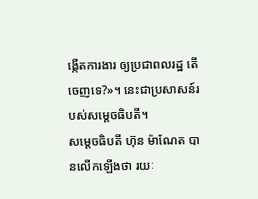ង្កើតការងារ ឲ្យប្រជាពលរដ្ឋ តើចេញទេ?»។ នេះជាប្រសាសន៍របស់សម្ដេចធិបតី។
សម្តេចធិបតី ហ៊ុន ម៉ាណែត បានលើកឡើងថា រយៈ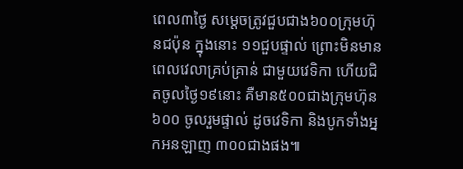ពេល៣ថ្ងៃ សម្ដេចត្រូវជួបជាង៦០០ក្រុមហ៊ុនជប៉ុន ក្នុងនោះ ១១ជួបផ្ទាល់ ព្រោះមិនមានពេលវេលាគ្រប់គ្រាន់ ជាមួយវេទិកា ហើយជិតចូលថ្ងៃ១៩នោះ គឺមាន៥០០ជាងក្រុមហ៊ុន ៦០០ ចូលរួមផ្ទាល់ ដូចវេទិកា និងបូកទាំងអ្នកអនឡាញ ៣០០ជាងផង៕